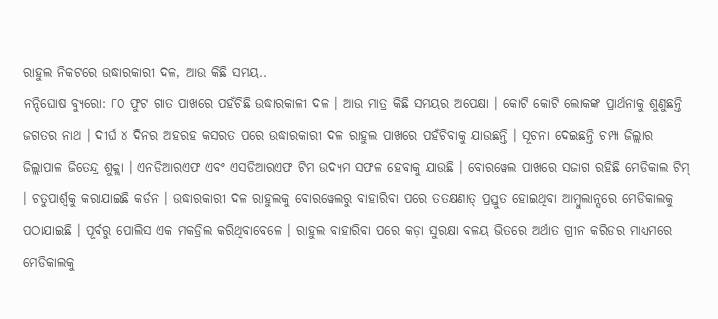ରାହୁଲ ନିକଟରେ ଉଦ୍ଧାରକାରୀ ଦଳ, ଆଉ କିଛି ସମୟ..
ନନ୍ଦିଘୋଷ ବ୍ୟୁରୋ: ୮୦ ଫୁଟ ଗାତ ପାଖରେ ପହଁଚିଛି ଉଦ୍ଧାରକାଳୀ ଦଳ । ଆଉ ମାତ୍ର କିଛି ସମୟର ଅପେକ୍ଷା । କୋଟି କୋଟି ଲୋକଙ୍କ ପ୍ରାର୍ଥନାକୁ ଶୁଣୁଛନ୍ତି ଜଗତର ନାଥ । ଦୀର୍ଘ ୪ ଦିନର ଅହରହ କସରତ ପରେ ଉଦ୍ଧାରକାରୀ ଦଳ ରାହୁଲ ପାଖରେ ପହଁଚିବାକୁ ଯାଉଛନ୍ତି । ସୂଚନା ଦେଇଛନ୍ତି ଚମ୍ପା ଜିଲ୍ଲାର ଜିଲ୍ଲାପାଳ ଜିତେନ୍ଦ୍ର ଶୁକ୍ଲା । ଏନଡିଆରଏଫ ଏବଂ ଏସଡିଆରଏଫ ଟିମ ଉଦ୍ୟମ ସଫଳ ହେବାକୁ ଯାଉଛି । ବୋରୱେଲ ପାଖରେ ସଜାଗ ରହିଛି ମେଡିକାଲ ଟିମ୍ । ଚତୁପାର୍ଶ୍ୱକୁ କରାଯାଇଛି କର୍ଡନ । ଉଦ୍ଧାରକାରୀ ଦଳ ରାହୁଲକୁ ବୋରୱେଲରୁ ବାହାରିବା ପରେ ତତକ୍ଷଣାତ୍ ପ୍ରସ୍ତୁତ ହୋଇଥିବା ଆମ୍ବୁଲାନ୍ସରେ ମେଡିକାଲକୁ ପଠାଯାଇଛି । ପୂର୍ବରୁ ପୋଲିସ ଏକ ମକଡ୍ରିଲ କରିଥିବାବେଳେ । ରାହୁଲ ବାହାରିବା ପରେ କଡ଼ା ସୁରକ୍ଷା ବଳୟ ଭିତରେ ଅର୍ଥାତ ଗ୍ରୀନ କରିଡର ମାଧ୍ୟମରେ ମେଡିକାଲକୁ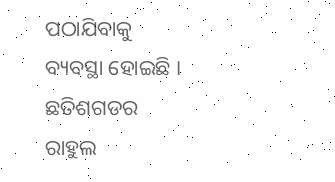ପଠାଯିବାକୁ ବ୍ୟବସ୍ଥା ହୋଇଛି ।
ଛତିଶଗଡର ରାହୁଲ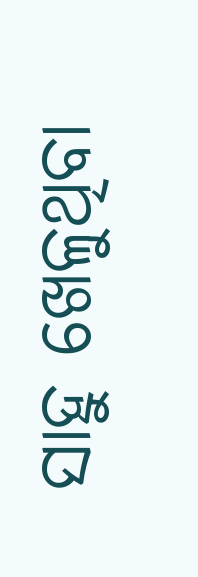ସାହୁ ଖେଳୁଥିବା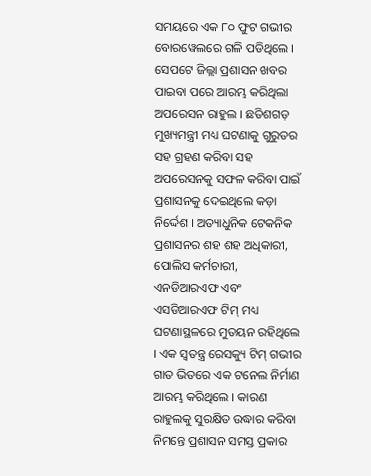ସମୟରେ ଏକ ୮୦ ଫୁଟ ଗଭୀର ବୋରୱେଲରେ ଗଳି ପଡିଥିଲେ । ସେପଟେ ଜିଲ୍ଲା ପ୍ରଶାସନ ଖବର ପାଇବା ପରେ ଆରମ୍ଭ କରିଥିଲା ଅପରେସନ ରାହୁଲ । ଛତିଶଗଡ଼ ମୁଖ୍ୟମନ୍ତ୍ରୀ ମଧ୍ୟ ଘଟଣାକୁ ଗୁରୁତର ସହ ଗ୍ରହଣ କରିବା ସହ ଅପରେସନକୁ ସଫଳ କରିବା ପାଇଁ ପ୍ରଶାସନକୁ ଦେଇଥିଲେ କଡ଼ା ନିର୍ଦ୍ଦେଶ । ଅତ୍ୟାଧୁନିକ ଟେକନିକ ପ୍ରଶାସନର ଶହ ଶହ ଅଧିକାରୀ, ପୋଲିସ କର୍ମଚାରୀ, ଏନଡିଆରଏଫ ଏବଂ ଏସଡିଆରଏଫ ଟିମ୍ ମଧ୍ୟ ଘଟଣାସ୍ଥଳରେ ମୁତୟନ ରହିଥିଲେ । ଏକ ସ୍ୱତନ୍ତ୍ର ରେସକ୍ୟୁ ଟିମ୍ ଗଭୀର ଗାତ ଭିତରେ ଏକ ଟନେଲ ନିର୍ମାଣ ଆରମ୍ଭ କରିଥିଲେ । କାରଣ ରାହୁଲକୁ ସୁରକ୍ଷିତ ଉଦ୍ଧାର କରିବା ନିମନ୍ତେ ପ୍ରଶାସନ ସମସ୍ତ ପ୍ରକାର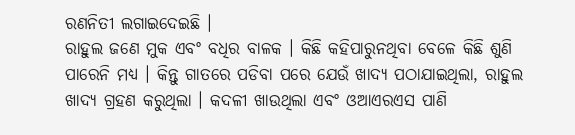ରଣନିତୀ ଲଗାଇଦେଇଛି ।
ରାହୁଲ ଜଣେ ମୁକ ଏବଂ ବଧିର ବାଳକ । କିଛି କହିପାରୁନଥିବା ବେଳେ କିଛି ଶୁଣି ପାରେନି ମଧ୍ୟ । କିନ୍ତୁ ଗାତରେ ପଡିବା ପରେ ଯେଉଁ ଖାଦ୍ୟ ପଠାଯାଇଥିଲା, ରାହୁଲ ଖାଦ୍ୟ ଗ୍ରହଣ କରୁଥିଲା । କଦଳୀ ଖାଉଥିଲା ଏବଂ ଓଆଏରଏସ ପାଣି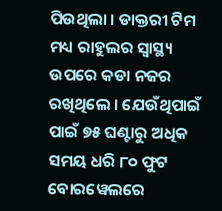ପିଉଥିଲା । ଡାକ୍ତରୀ ଟିମ ମଧ୍ୟ ରାହୁଲର ସ୍ୱାସ୍ଥ୍ୟ ଉପରେ କଡା ନଜର ରଖିଥିଲେ । ଯେଉଁଥିପାଇଁ ପାଇଁ ୭୫ ଘଣ୍ଟାରୁ ଅଧିକ ସମୟ ଧରି ୮୦ ଫୁଟ ବୋରୱେଲରେ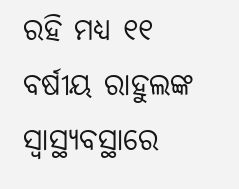ରହି ମଧ୍ୟ ୧୧ ବର୍ଷୀୟ ରାହୁଲଙ୍କ ସ୍ୱାସ୍ଥ୍ୟବସ୍ଥାରେ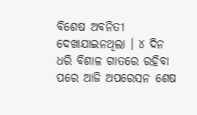ବିଶେଷ ଅବନିତୀ ଦେଖାଯାଇନଥିଲା । ୪ ଦିନ ଧରି ବିଶାଳ ଗାତରେ ରହିବା ପରେ ଆଜି ଅପରେସନ ଶେଷ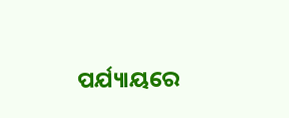ପର୍ଯ୍ୟାୟରେ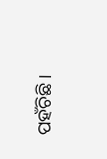ପହଁଚିଛି ।